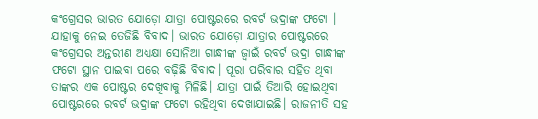କଂଗ୍ରେସର ଭାରତ ଯୋଡ଼ୋ ଯାତ୍ରା ପୋଷ୍ଟରରେ ରବର୍ଟ ଭଦ୍ରାଙ୍କ ଫଟୋ । ଯାହାକୁ ନେଇ ତେଜିଛି ବିବାଦ। ଭାରତ ଯୋଡ଼ୋ ଯାତ୍ରାର ପୋଷ୍ଟରରେ କଂଗ୍ରେସର ଅନ୍ତରୀଣ ଅଧ୍ୟକ୍ଷା ସୋନିଆ ଗାନ୍ଧୀଙ୍କ ଜ୍ୱାଇଁ ରବର୍ଟ ଭଦ୍ରା ଗାନ୍ଧୀଙ୍କ ଫଟୋ ସ୍ଥାନ ପାଇବା ପରେ ବଢ଼ିଛି ବିବାଦ। ପୂରା ପରିବାର ସହିତ ଥିବା ତାଙ୍କର ଏକ ପୋଷ୍ଟର ଦେଖିବାକୁ ମିଳିଛି। ଯାତ୍ରା ପାଇଁ ତିଆରି ହୋଇଥିବା ପୋଷ୍ଟରରେ ରବର୍ଟ ଭଦ୍ରାଙ୍କ ଫଟୋ ରହିଥିବା ଦେଖାଯାଇଛି। ରାଜନୀତି ସହ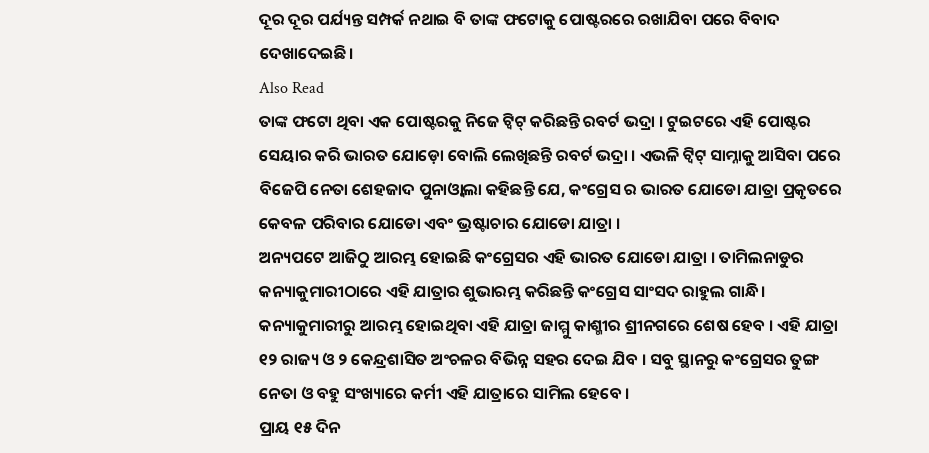ଦୂର ଦୂର ପର୍ଯ୍ୟନ୍ତ ସମ୍ପର୍କ ନଥାଇ ବି ତାଙ୍କ ଫଟୋକୁ ପୋଷ୍ଟରରେ ରଖାଯିବା ପରେ ବିବାଦ ଦେଖାଦେଇଛି।
Also Read
ତାଙ୍କ ଫଟୋ ଥିବା ଏକ ପୋଷ୍ଟରକୁ ନିଜେ ଟ୍ୱିଟ୍ କରିଛନ୍ତି ରବର୍ଟ ଭଦ୍ରା । ଟୁଇଟରେ ଏହି ପୋଷ୍ଟର ସେୟାର କରି ଭାରତ ଯୋଡ଼ୋ ବୋଲି ଲେଖିଛନ୍ତି ରବର୍ଟ ଭଦ୍ରା । ଏଭଳି ଟ୍ୱିଟ୍ ସାମ୍ନାକୁ ଆସିବା ପରେ ବିଜେପି ନେତା ଶେହଜାଦ ପୁନାଓ୍ୱାଲା କହିଛନ୍ତି ଯେ, କଂଗ୍ରେସ ର ଭାରତ ଯୋଡୋ ଯାତ୍ରା ପ୍ରକୃତରେ କେବଳ ପରିବାର ଯୋଡୋ ଏବଂ ଭ୍ରଷ୍ଟାଚାର ଯୋଡୋ ଯାତ୍ରା ।
ଅନ୍ୟପଟେ ଆଜିଠୁ ଆରମ୍ଭ ହୋଇଛି କଂଗ୍ରେସର ଏହି ଭାରତ ଯୋଡୋ ଯାତ୍ରା । ତାମିଲନାଡୁର କନ୍ୟାକୁମାରୀଠାରେ ଏହି ଯାତ୍ରାର ଶୁଭାରମ୍ଭ କରିଛନ୍ତି କଂଗ୍ରେସ ସାଂସଦ ରାହୁଲ ଗାନ୍ଧି। କନ୍ୟାକୁମାରୀରୁ ଆରମ୍ଭ ହୋଇଥିବା ଏହି ଯାତ୍ରା ଜାମ୍ମୁ କାଶ୍ମୀର ଶ୍ରୀନଗରେ ଶେଷ ହେବ । ଏହି ଯାତ୍ରା ୧୨ ରାଜ୍ୟ ଓ ୨ କେନ୍ଦ୍ରଶାସିତ ଅଂଚଳର ବିଭିନ୍ନ ସହର ଦେଇ ଯିବ । ସବୁ ସ୍ଥାନରୁ କଂଗ୍ରେସର ତୁଙ୍ଗ ନେତା ଓ ବହୁ ସଂଖ୍ୟାରେ କର୍ମୀ ଏହି ଯାତ୍ରାରେ ସାମିଲ ହେବେ ।
ପ୍ରାୟ ୧୫ ଦିନ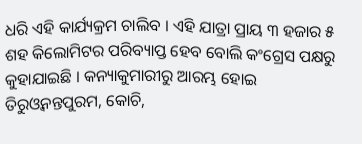ଧରି ଏହି କାର୍ଯ୍ୟକ୍ରମ ଚାଲିବ । ଏହି ଯାତ୍ରା ପ୍ରାୟ ୩ ହଜାର ୫ ଶହ କିଲୋମିଟର ପରିବ୍ୟାପ୍ତ ହେବ ବୋଲି କଂଗ୍ରେସ ପକ୍ଷରୁ କୁହାଯାଇଛି । କନ୍ୟାକୁମାରୀରୁ ଆରମ୍ଭ ହୋଇ ତିରୁଓ୍ୱନନ୍ତପୁରମ, କୋଚି,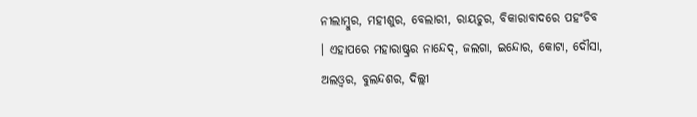ନୀଲାମ୍ବୁର, ମହୀଶୁର, ବେଲାରୀ, ରାୟଚୁର, ବିକାରାବାଦରେ ପହଂଚିବ । ଏହାପରେ ମହାରାଷ୍ଟ୍ରର ନାନ୍ଦେଦ୍, ଜଲଗା, ଇନ୍ଦୋର, କୋଟା, ଦୌସା, ଅଲଓ୍ୱର, ବୁଲନ୍ଦଶର, ଦିଲ୍ଲୀ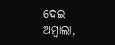ଦେଇ ଅମ୍ବାଲା,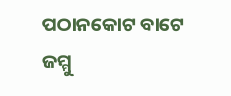ପଠାନକୋଟ ବାଟେ ଜମ୍ମୁ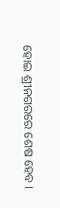ହୋଇ ଶ୍ରୀନଗରରେ ଶେଷ ହେବ ।